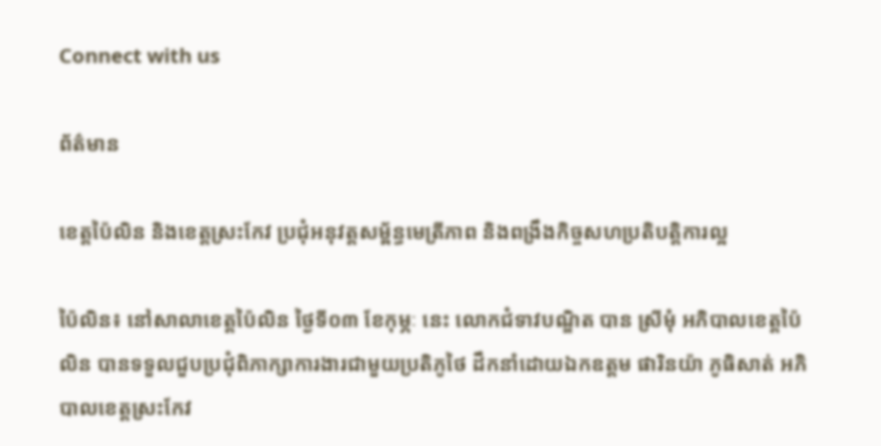Connect with us

ព័ត៌មាន

ខេត្តប៉ៃលិន និងខេត្តស្រះកែវ ប្រជុំអនុវត្តសម្ព័ន្ធមេត្រីភាព និងពង្រឹងកិច្ចសហប្រតិបត្តិការល្អ

ប៉ៃលិន៖ នៅសាលាខេត្តប៉ៃលិន ថ្ងៃទី០៣ ខែកុម្ភៈ នេះ លោកជំទាវបណ្ឌិត បាន ស្រីមុំ អភិបាលខេត្តប៉ៃ លិន បានទទួលជួបប្រជុំពិភាក្សាការងារជាមួយប្រតិភូថៃ ដឹកនាំដោយឯកឧត្តម ផារិនយ៉ា ភូធិសាត់ អភិ បាលខេត្តស្រះកែវ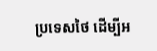ប្រទេសថៃ ដើម្បីអ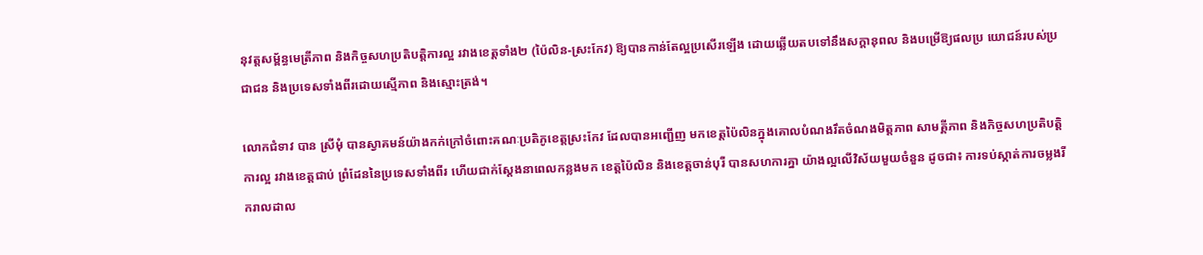នុវត្តសម្ព័ន្ធមេត្រីភាព និងកិច្ចសហប្រតិបត្តិការល្អ រវាងខេត្តទាំង២ (ប៉ៃលិន-ស្រះកែវ) ឱ្យបានកាន់តែល្អប្រសើរឡើង ដោយឆ្លើយតបទៅនឹងសក្តានុពល និងបម្រើឱ្យផលប្រ យោជន៍របស់ប្រជាជន និងប្រទេសទាំងពីរដោយស្មើភាព និងស្មោះត្រង់។

លោកជំទាវ បាន ស្រីមុំ បានស្វាគមន៍យ៉ាងកក់ក្រៅចំពោះគណៈប្រតិភូខេត្តស្រះកែវ ដែលបានអញ្ជើញ មកខេត្តប៉ៃលិនក្នុងគោលបំណងរឹតចំណងមិត្តភាព សាមគ្គីភាព និងកិច្ចសហប្រតិបត្តិការល្អ រវាងខេត្តជាប់ ព្រំដែននៃប្រទេសទាំងពីរ ហើយជាក់ស្តែងនាពេលកន្លងមក ខេត្តប៉ៃលិន និងខេត្តចាន់បុរី បានសហការគ្នា យ៉ាងល្អលើវិស័យមួយចំនួន ដូចជា៖ ការទប់ស្កាត់ការចម្លងរីករាលដាល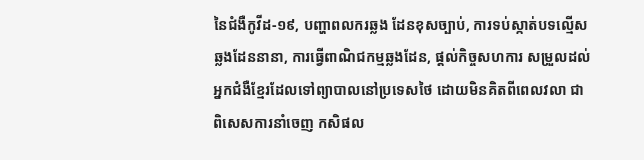នៃជំងឺកូវីដ-១៩, បញ្ហាពលករឆ្លង ដែនខុសច្បាប់, ការទប់ស្កាត់បទល្មើសឆ្លងដែននានា, ការធ្វើពាណិជកម្មឆ្លងដែន, ផ្តល់កិច្ចសហការ សម្រួលដល់អ្នកជំងឺខ្មែរដែលទៅព្យាបាលនៅប្រទេសថៃ ដោយមិនគិតពីពេលវលា ជាពិសេសការនាំចេញ កសិផល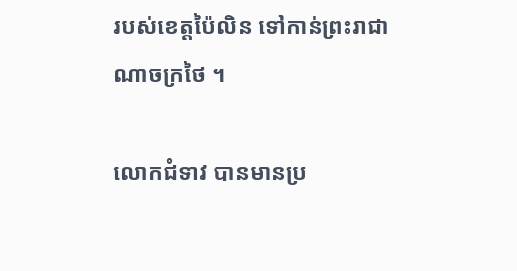របស់ខេត្តប៉ៃលិន ទៅកាន់ព្រះរាជាណាចក្រថៃ ។

លោកជំទាវ បានមានប្រ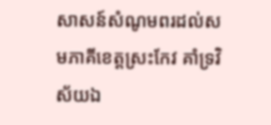សាសន៍សំណូមពរដល់សមភាគីខេត្តស្រះកែវ គាំទ្រវិស័យឯ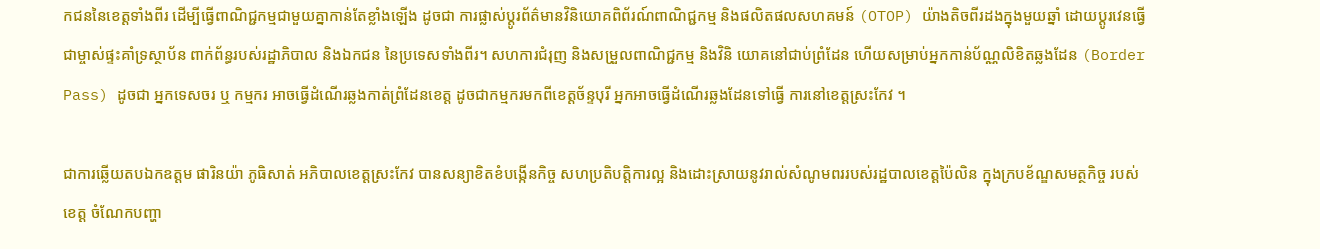កជននៃខេត្តទាំងពីរ ដើម្បីធ្វើពាណិជ្ជកម្មជាមួយគ្នាកាន់តែខ្លាំងឡើង ដូចជា ការផ្លាស់ប្តូរព័ត៌មានវិនិយោគពិព័រណ៍ពាណិជ្ជកម្ម និងផលិតផលសហគមន៍ (OTOP) យ៉ាងតិចពីរដងក្នុងមួយឆ្នាំ ដោយប្តូរវេនធ្វើជាម្ចាស់ផ្ទះគាំទ្រស្ថាប័ន ពាក់ព័ន្ធរបស់រដ្ឋាភិបាល និងឯកជន នៃប្រទេសទាំងពីរ។ សហការជំរុញ និងសម្រួលពាណិជ្ជកម្ម និងវិនិ យោគនៅជាប់ព្រំដែន ហើយសម្រាប់អ្នកកាន់ប័ណ្ណលិខិតឆ្លងដែន (Border Pass) ដូចជា អ្នកទេសចរ ឬ កម្មករ អាចធ្វើដំណើរឆ្លងកាត់ព្រំដែនខេត្ត ដូចជាកម្មករមកពីខេត្តច័ន្ទបុរី អ្នកអាចធ្វើដំណើរឆ្លងដែនទៅធ្វើ ការនៅខេត្តស្រះកែវ ។

ជាការឆ្លើយតបឯកឧត្តម ផារិនយ៉ា ភូធិសាត់ អភិបាលខេត្តស្រះកែវ បានសន្យាខិតខំបង្កើនកិច្ច សហប្រតិបត្តិការល្អ និងដោះស្រាយនូវរាល់សំណូមពររបស់រដ្ឋបាលខេត្តប៉ៃលិន ក្នុងក្របខ័ណ្ឌសមត្ថកិច្ច របស់ខេត្ត ចំណែកបញ្ហា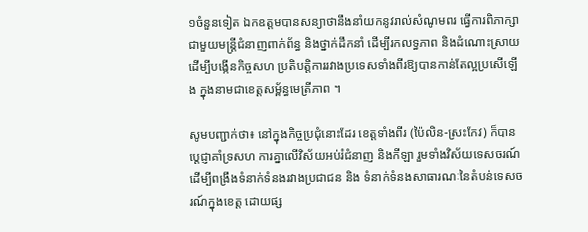១ចំនួនទៀត ឯកឧត្តមបានសន្យាថានឹងនាំយកនូវរាល់សំណូមពរ ធ្វើការពិភាក្សា ជាមួយមន្ត្រីជំនាញពាក់ព័ន្ធ និងថ្នាក់ដឹកនាំ ដើម្បីរកលទ្ធភាព និងដំណោះស្រាយ ដើម្បីបង្កើនកិច្ចសហ ប្រតិបត្តិការរវាងប្រទេសទាំងពីរឱ្យបានកាន់តែល្អប្រសើឡើង ក្នុងនាមជាខេត្តសម្ព័ន្ធមេត្រីភាព ។

សូមបញ្ជាក់ថា៖ នៅក្នុងកិច្ចប្រជុំនោះដែរ ខេត្តទាំងពីរ (ប៉ៃលិន-ស្រះកែវ) ក៏បានប្តេជ្ញាគាំទ្រសហ ការគ្នាលើវិស័យអប់រំជំនាញ និងកីឡា រួមទាំងវិស័យទេសចរណ៍ ដើម្បីពង្រឹងទំនាក់ទំនងរវាងប្រជាជន និង ទំនាក់ទំនងសាធារណៈនៃតំបន់ទេសចរណ៍ក្នុងខេត្ត ដោយផ្ស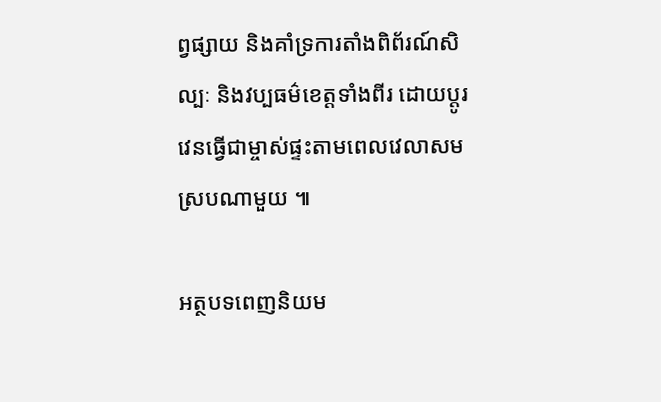ព្វផ្សាយ និងគាំទ្រការតាំងពិព័រណ៍សិល្បៈ និងវប្បធម៌ខេត្តទាំងពីរ ដោយប្តូរវេនធ្វើជាម្ចាស់ផ្ទះតាមពេលវេលាសមស្របណាមួយ ៕

អត្ថបទពេញនិយម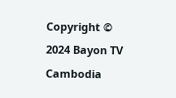Copyright © 2024 Bayon TV Cambodia